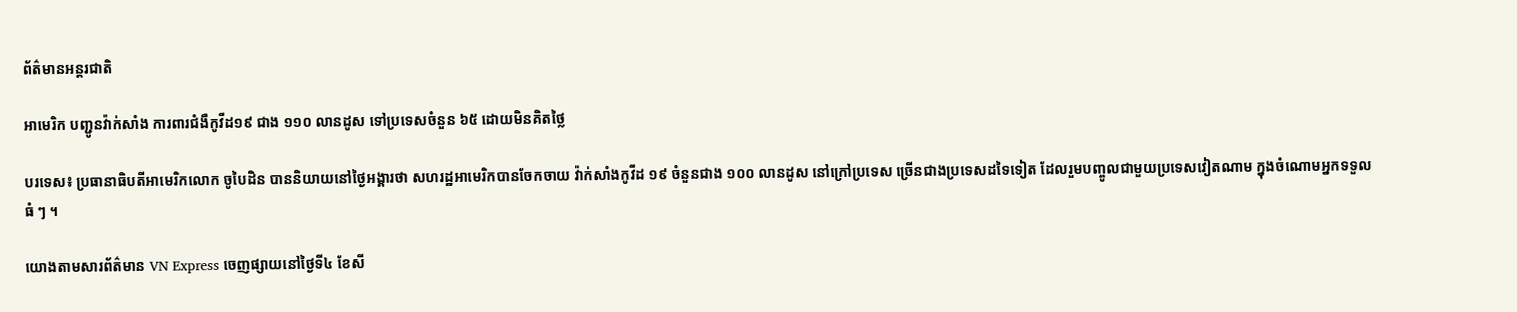ព័ត៌មានអន្តរជាតិ

អាមេរិក បញ្ជូនវ៉ាក់សាំង ការពារជំងឺកូវីដ១៩ ជាង ១១០ លានដូស ទៅប្រទេសចំនួន ៦៥ ដោយមិនគិតថ្លៃ

បរទេស៖ ប្រធានាធិបតីអាមេរិកលោក ចូបៃដិន បាននិយាយនៅថ្ងៃអង្គារថា សហរដ្ឋអាមេរិកបានចែកចាយ វ៉ាក់សាំងកូវីដ ១៩ ចំនួនជាង ១០០ លានដូស នៅក្រៅប្រទេស ច្រើនជាងប្រទេសដទៃទៀត ដែលរួមបញ្ចូលជាមួយប្រទេសវៀតណាម ក្នុងចំណោមអ្នកទទួលធំ ៗ ។

យោងតាមសារព័ត៌មាន VN Express ចេញផ្សាយនៅថ្ងៃទី៤ ខែសី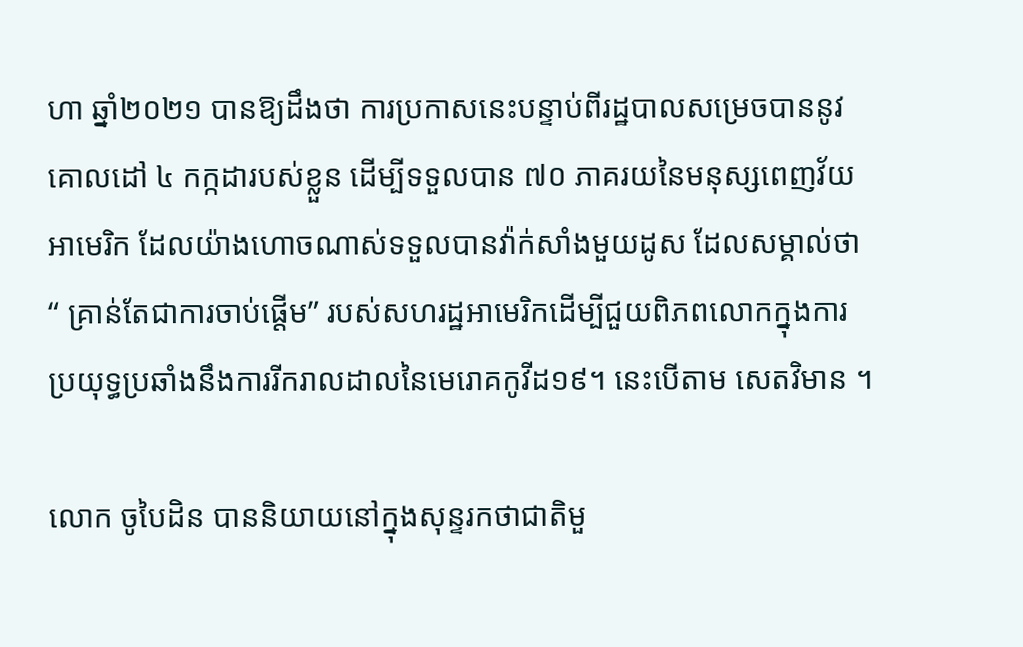ហា ឆ្នាំ២០២១ បានឱ្យដឹងថា ការប្រកាសនេះបន្ទាប់ពីរដ្ឋបាលសម្រេចបាននូវគោលដៅ ៤ កក្កដារបស់ខ្លួន ដើម្បីទទួលបាន ៧០ ភាគរយនៃមនុស្សពេញវ័យអាមេរិក ដែលយ៉ាងហោចណាស់ទទួលបានវ៉ាក់សាំងមួយដូស ដែលសម្គាល់ថា “ គ្រាន់តែជាការចាប់ផ្តើម” របស់សហរដ្ឋអាមេរិកដើម្បីជួយពិភពលោកក្នុងការប្រយុទ្ធប្រឆាំងនឹងការរីករាលដាលនៃមេរោគកូវីដ១៩។ នេះបើតាម សេតវិមាន ។

លោក ចូបៃដិន បាននិយាយនៅក្នុងសុន្ទរកថាជាតិមួ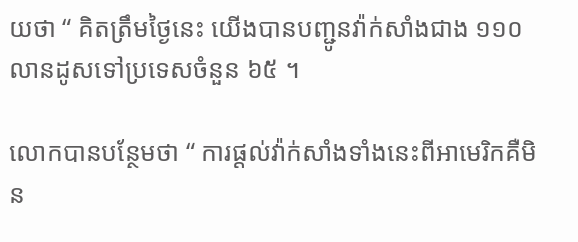យថា “ គិតត្រឹមថ្ងៃនេះ យើងបានបញ្ជូនវ៉ាក់សាំងជាង ១១០ លានដូសទៅប្រទេសចំនួន ៦៥ ។

លោកបានបន្ថែមថា “ ការផ្តល់វ៉ាក់សាំងទាំងនេះពីអាមេរិកគឺមិន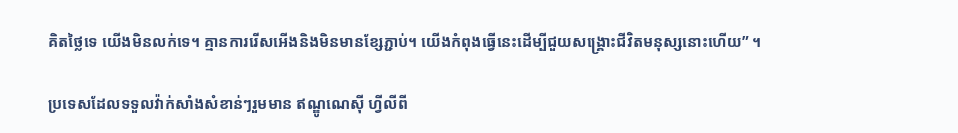គិតថ្លៃទេ យើងមិនលក់ទេ។ គ្មានការរើសអើងនិងមិនមានខ្សែភ្ជាប់។ យើងកំពុងធ្វើនេះដើម្បីជួយសង្គ្រោះជីវិតមនុស្សនោះហើយ” ។

ប្រទេសដែលទទួលវ៉ាក់សាំងសំខាន់ៗរួមមាន ឥណ្ឌូណេស៊ី ហ្វីលីពី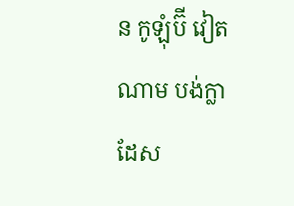ន កូឡុំប៊ី វៀតណាម បង់ក្លាដែស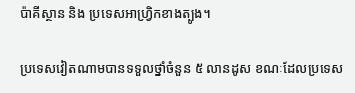ប៉ាគីស្ថាន និង ប្រទេសអាហ្វ្រិកខាងត្បូង។

ប្រទេសវៀតណាមបានទទួលថ្នាំចំនួន ៥ លានដូស ខណៈដែលប្រទេស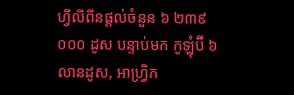ហ្វីលីពីនផ្តល់ចំនួន ៦ ២៣៩ ០០០ ដូស បន្ទាប់មក កូឡុំប៊ី ៦ លានដូស, អាហ្វ្រិក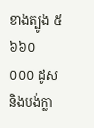ខាងត្បូង ៥ ៦៦០ ០០០ ដូស និងបង់ក្លា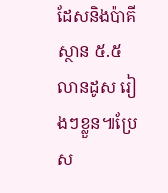ដែសនិងប៉ាគីស្ថាន ៥.៥ លានដូស រៀងៗខ្លួន៕ប្រែស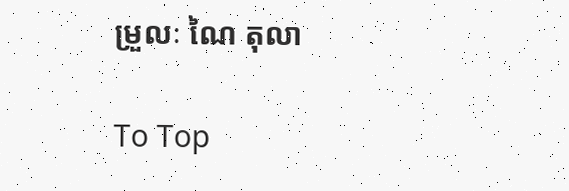ម្រួលៈ ណៃ តុលា

To Top